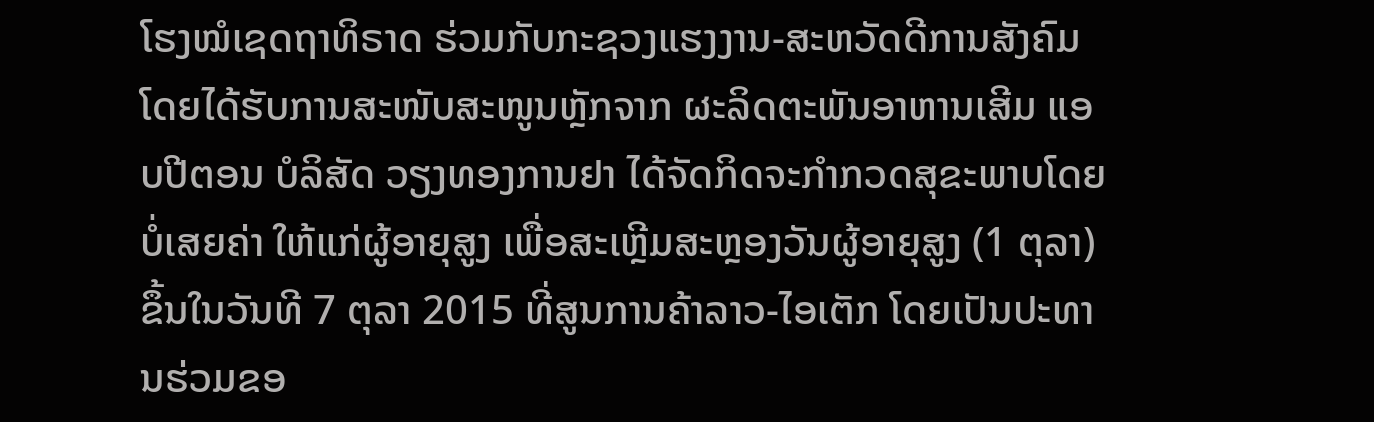ໂຮງໝໍເຊດຖາທິຣາດ ຮ່ວມກັບກະຊວງແຮງງານ-ສະຫວັດດີການສັງຄົມ ໂດຍໄດ້ຮັບການສະໜັບສະໜູນຫຼັກຈາກ ຜະລິດຕະພັນອາຫານເສີມ ແອບປີຕອນ ບໍລິສັດ ວຽງທອງການຢາ ໄດ້ຈັດກິດຈະກຳກວດສຸຂະພາບໂດຍບໍ່ເສຍຄ່າ ໃຫ້ແກ່ຜູ້ອາຍຸສູງ ເພື່ອສະເຫຼີມສະຫຼອງວັນຜູ້ອາຍຸສູງ (1 ຕຸລາ) ຂຶ້ນໃນວັນທີ 7 ຕຸລາ 2015 ທີ່ສູນການຄ້າລາວ-ໄອເຕັກ ໂດຍເປັນປະທານຮ່ວມຂອ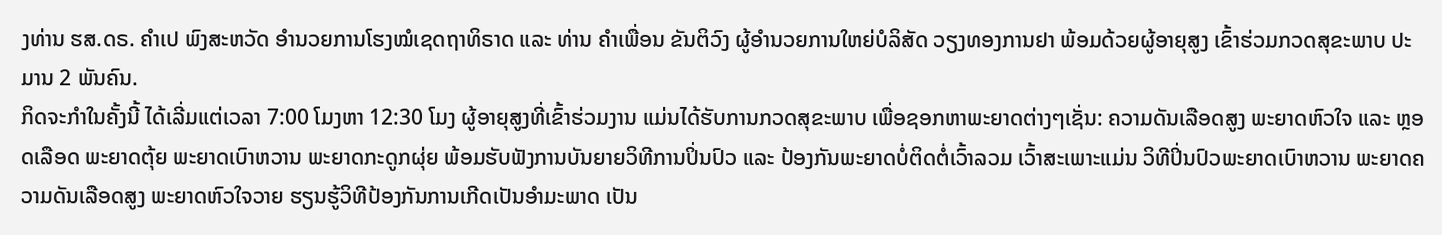ງທ່ານ ຮສ.ດຣ. ຄໍາເປ ພົງສະຫວັດ ອຳນວຍການໂຮງໝໍເຊດຖາທິຣາດ ແລະ ທ່ານ ຄຳເພື່ອນ ຂັນຕິວົງ ຜູ້ອຳນວຍການໃຫຍ່ບໍລິສັດ ວຽງທອງການຢາ ພ້ອມດ້ວຍຜູ້ອາຍຸສູງ ເຂົ້າຮ່ວມກວດສຸຂະພາບ ປະມານ 2 ພັນຄົນ.
ກິດຈະກຳໃນຄັ້ງນີ້ ໄດ້ເລີ່ມແຕ່ເວລາ 7:00 ໂມງຫາ 12:30 ໂມງ ຜູ້ອາຍຸສູງທີ່ເຂົ້າຮ່ວມງານ ແມ່ນໄດ້ຮັບການກວດສຸຂະພາບ ເພື່ອຊອກຫາພະຍາດຕ່າງໆເຊັ່ນ: ຄວາມດັນເລືອດສູງ ພະຍາດຫົວໃຈ ແລະ ຫຼອດເລືອດ ພະຍາດຕຸ້ຍ ພະຍາດເບົາຫວານ ພະຍາດກະດູກຜຸ່ຍ ພ້ອມຮັບຟັງການບັນຍາຍວິທີການປິ່ນປົວ ແລະ ປ້ອງກັນພະຍາດບໍ່ຕິດຕໍ່ເວົ້າລວມ ເວົ້າສະເພາະແມ່ນ ວິທີປິ່ນປົວພະຍາດເບົາຫວານ ພະຍາດຄວາມດັນເລືອດສູງ ພະຍາດຫົວໃຈວາຍ ຮຽນຮູ້ວິທີປ້ອງກັນການເກີດເປັນອຳມະພາດ ເປັນ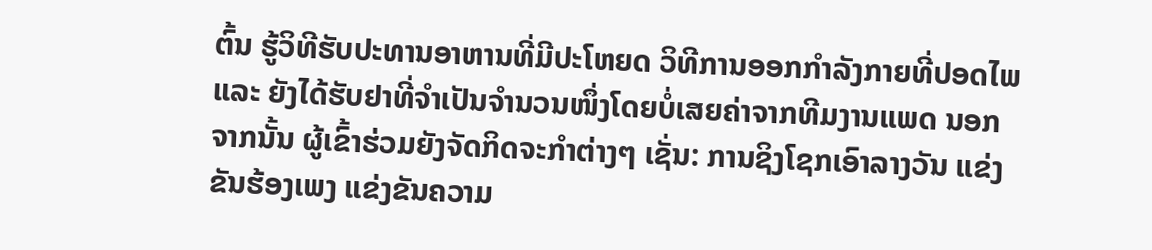ຕົ້ນ ຮູ້ວິທີຮັບປະທານອາຫານທີ່ມີປະໂຫຍດ ວິທີການອອກກຳລັງກາຍທີ່ປອດໄພ ແລະ ຍັງໄດ້ຮັບຢາທີ່ຈຳເປັນຈຳນວນໜຶ່ງໂດຍບໍ່ເສຍຄ່າຈາກທີມງານແພດ ນອກຈາກນັ້ນ ຜູ້ເຂົ້າຮ່ວມຍັງຈັດກິດຈະກຳຕ່າງໆ ເຊັ່ນ: ການຊິງໂຊກເອົາລາງວັນ ແຂ່ງຂັນຮ້ອງເພງ ແຂ່ງຂັນຄວາມ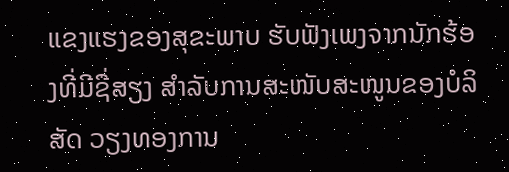ແຂງແຮງຂອງສຸຂະພາບ ຮັບຟັງເພງຈາກນັກຮ້ອງທີ່ມີຊື່ສຽງ ສຳລັບການສະໜັບສະໜູນຂອງບໍລິສັດ ວຽງທອງການ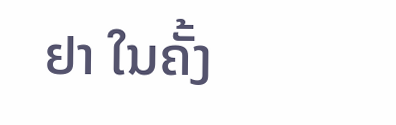ຢາ ໃນຄັ້ງ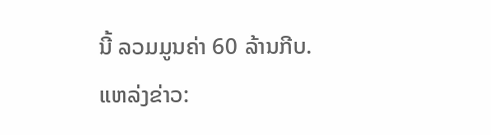ນີ້ ລວມມູນຄ່າ 60 ລ້ານກີບ.
ແຫລ່ງຂ່າວ: